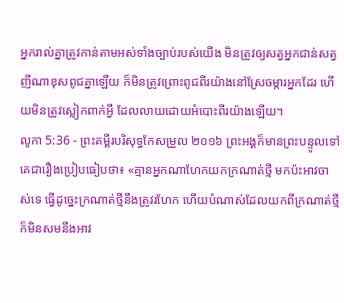អ្នករាល់គ្នាត្រូវកាន់តាមអស់ទាំងច្បាប់របស់យើង មិនត្រូវឲ្យសត្វអ្នកជាន់សត្វញីណាខុសពូជគ្នាឡើយ ក៏មិនត្រូវព្រោះពូជពីរយ៉ាងនៅស្រែចម្ការអ្នកដែរ ហើយមិនត្រូវស្លៀកពាក់អ្វី ដែលលាយដោយអំបោះពីរយ៉ាងឡើយ។
លូកា 5:36 - ព្រះគម្ពីរបរិសុទ្ធកែសម្រួល ២០១៦ ព្រះអង្គក៏មានព្រះបន្ទូលទៅគេជារឿងប្រៀបធៀបថា៖ «គ្មានអ្នកណាហែកយកក្រណាត់ថ្មី មកប៉ះអាវចាស់ទេ ធ្វើដូច្នេះក្រណាត់ថ្មីនឹងត្រូវរហែក ហើយបំណាស់ដែលយកពីក្រណាត់ថ្មី ក៏មិនសមនឹងអាវ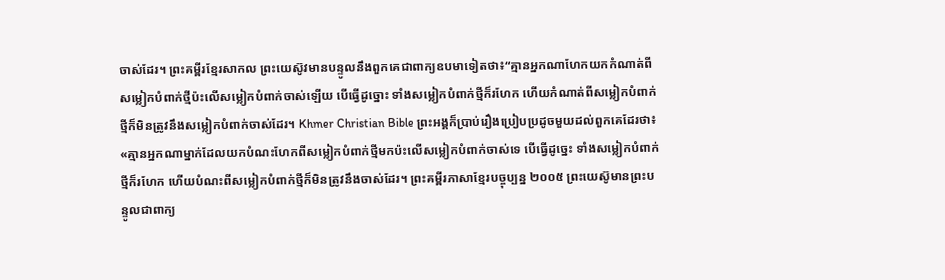ចាស់ដែរ។ ព្រះគម្ពីរខ្មែរសាកល ព្រះយេស៊ូវមានបន្ទូលនឹងពួកគេជាពាក្យឧបមាទៀតថា៖“គ្មានអ្នកណាហែកយកកំណាត់ពីសម្លៀកបំពាក់ថ្មីប៉ះលើសម្លៀកបំពាក់ចាស់ឡើយ បើធ្វើដូច្នោះ ទាំងសម្លៀកបំពាក់ថ្មីក៏រហែក ហើយកំណាត់ពីសម្លៀកបំពាក់ថ្មីក៏មិនត្រូវនឹងសម្លៀកបំពាក់ចាស់ដែរ។ Khmer Christian Bible ព្រះអង្គក៏ប្រាប់រឿងប្រៀបប្រដូចមួយដល់ពួកគេដែរថា៖ «គ្មានអ្នកណាម្នាក់ដែលយកបំណះហែកពីសម្លៀកបំពាក់ថ្មីមកប៉ះលើសម្លៀកបំពាក់ចាស់ទេ បើធ្វើដូច្នេះ ទាំងសម្លៀកបំពាក់ថ្មីក៏រហែក ហើយបំណះពីសម្លៀកបំពាក់ថ្មីក៏មិនត្រូវនឹងចាស់ដែរ។ ព្រះគម្ពីរភាសាខ្មែរបច្ចុប្បន្ន ២០០៥ ព្រះយេស៊ូមានព្រះបន្ទូលជាពាក្យ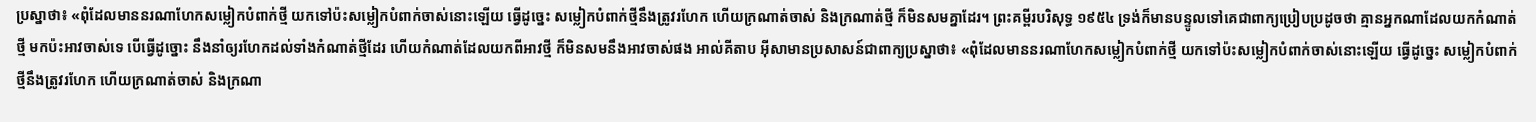ប្រស្នាថា៖ «ពុំដែលមាននរណាហែកសម្លៀកបំពាក់ថ្មី យកទៅប៉ះសម្លៀកបំពាក់ចាស់នោះឡើយ ធ្វើដូច្នេះ សម្លៀកបំពាក់ថ្មីនឹងត្រូវរហែក ហើយក្រណាត់ចាស់ និងក្រណាត់ថ្មី ក៏មិនសមគ្នាដែរ។ ព្រះគម្ពីរបរិសុទ្ធ ១៩៥៤ ទ្រង់ក៏មានបន្ទូលទៅគេជាពាក្យប្រៀបប្រដូចថា គ្មានអ្នកណាដែលយកកំណាត់ថ្មី មកប៉ះអាវចាស់ទេ បើធ្វើដូច្នោះ នឹងនាំឲ្យរហែកដល់ទាំងកំណាត់ថ្មីដែរ ហើយកំណាត់ដែលយកពីអាវថ្មី ក៏មិនសមនឹងអាវចាស់ផង អាល់គីតាប អ៊ីសាមានប្រសាសន៍ជាពាក្យប្រស្នាថា៖ «ពុំដែលមាននរណាហែកសម្លៀកបំពាក់ថ្មី យកទៅប៉ះសម្លៀកបំពាក់ចាស់នោះឡើយ ធ្វើដូច្នេះ សម្លៀកបំពាក់ថ្មីនឹងត្រូវរហែក ហើយក្រណាត់ចាស់ និងក្រណា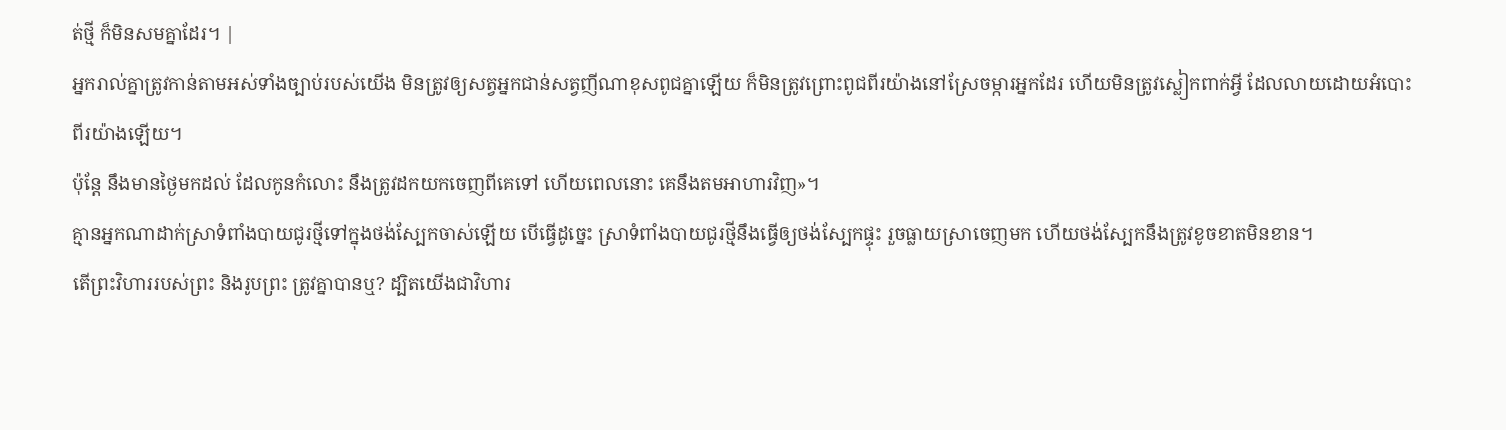ត់ថ្មី ក៏មិនសមគ្នាដែរ។ |
អ្នករាល់គ្នាត្រូវកាន់តាមអស់ទាំងច្បាប់របស់យើង មិនត្រូវឲ្យសត្វអ្នកជាន់សត្វញីណាខុសពូជគ្នាឡើយ ក៏មិនត្រូវព្រោះពូជពីរយ៉ាងនៅស្រែចម្ការអ្នកដែរ ហើយមិនត្រូវស្លៀកពាក់អ្វី ដែលលាយដោយអំបោះពីរយ៉ាងឡើយ។
ប៉ុន្តែ នឹងមានថ្ងៃមកដល់ ដែលកូនកំលោះ នឹងត្រូវដកយកចេញពីគេទៅ ហើយពេលនោះ គេនឹងតមអាហារវិញ»។
គ្មានអ្នកណាដាក់ស្រាទំពាំងបាយជូរថ្មីទៅក្នុងថង់ស្បែកចាស់ឡើយ បើធ្វើដូច្នេះ ស្រាទំពាំងបាយជូរថ្មីនឹងធ្វើឲ្យថង់ស្បែកផ្ទុះ រួចធ្លាយស្រាចេញមក ហើយថង់ស្បែកនឹងត្រូវខូចខាតមិនខាន។
តើព្រះវិហាររបស់ព្រះ និងរូបព្រះ ត្រូវគ្នាបានឬ? ដ្បិតយើងជាវិហារ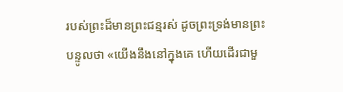របស់ព្រះដ៏មានព្រះជន្មរស់ ដូចព្រះទ្រង់មានព្រះបន្ទូលថា «យើងនឹងនៅក្នុងគេ ហើយដើរជាមួ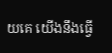យគេ យើងនឹងធ្វើ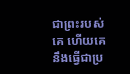ជាព្រះរបស់គេ ហើយគេនឹងធ្វើជាប្រ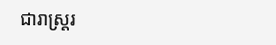ជារាស្ត្ររ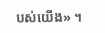បស់យើង» ។